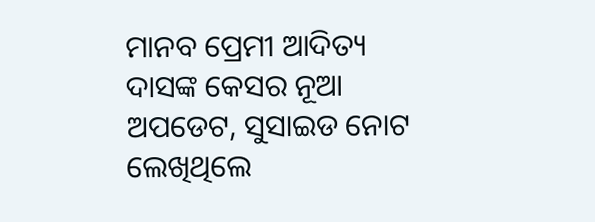ମାନବ ପ୍ରେମୀ ଆଦିତ୍ୟ ଦାସଙ୍କ କେସର ନୂଆ ଅପଡେଟ, ସୁସାଇଡ ନୋଟ ଲେଖିଥିଲେ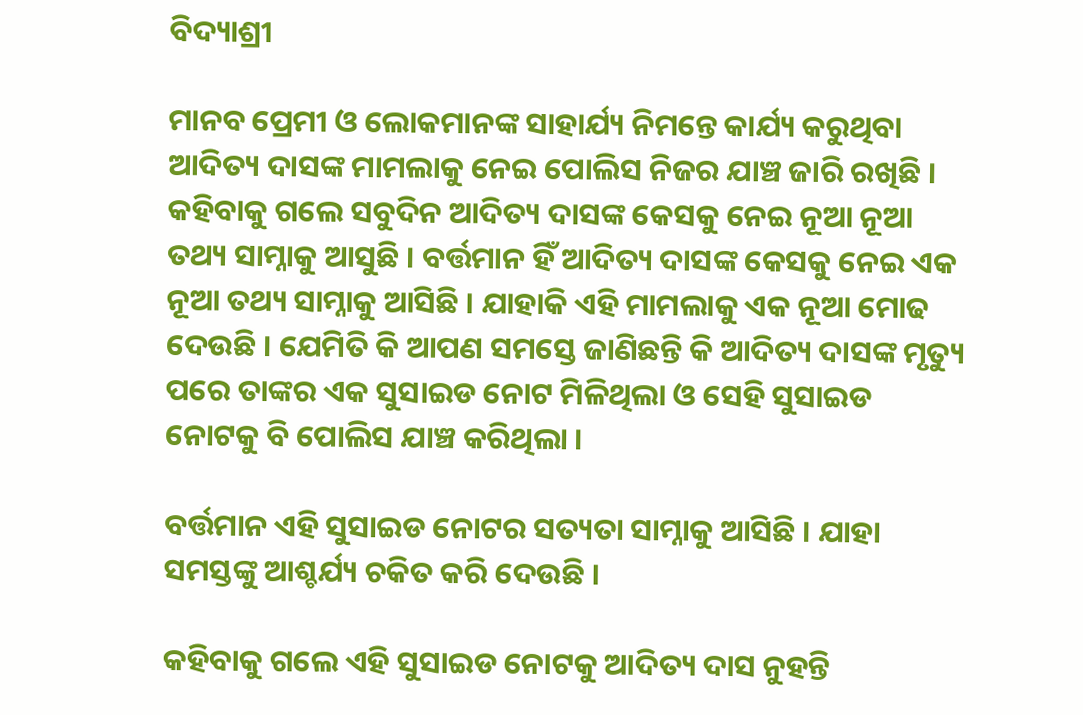ବିଦ୍ୟାଶ୍ରୀ

ମାନବ ପ୍ରେମୀ ଓ ଲୋକମାନଙ୍କ ସାହାର୍ଯ୍ୟ ନିମନ୍ତେ କାର୍ଯ୍ୟ କରୁଥିବା ଆଦିତ୍ୟ ଦାସଙ୍କ ମାମଲାକୁ ନେଇ ପୋଲିସ ନିଜର ଯାଞ୍ଚ ଜାରି ରଖିଛି । କହିବାକୁ ଗଲେ ସବୁଦିନ ଆଦିତ୍ୟ ଦାସଙ୍କ କେସକୁ ନେଇ ନୂଆ ନୂଆ ତଥ୍ୟ ସାମ୍ନାକୁ ଆସୁଛି । ବର୍ତ୍ତମାନ ହିଁ ଆଦିତ୍ୟ ଦାସଙ୍କ କେସକୁ ନେଇ ଏକ ନୂଆ ତଥ୍ୟ ସାମ୍ନାକୁ ଆସିଛି । ଯାହାକି ଏହି ମାମଲାକୁ ଏକ ନୂଆ ମୋଢ ଦେଉଛି । ଯେମିତି କି ଆପଣ ସମସ୍ତେ ଜାଣିଛନ୍ତି କି ଆଦିତ୍ୟ ଦାସଙ୍କ ମୃତ୍ୟୁ ପରେ ତାଙ୍କର ଏକ ସୁସାଇଡ ନୋଟ ମିଳିଥିଲା ଓ ସେହି ସୁସାଇଡ ନୋଟକୁ ବି ପୋଲିସ ଯାଞ୍ଚ କରିଥିଲା ।

ବର୍ତ୍ତମାନ ଏହି ସୁସାଇଡ ନୋଟର ସତ୍ୟତା ସାମ୍ନାକୁ ଆସିଛି । ଯାହା ସମସ୍ତଙ୍କୁ ଆଶ୍ଚର୍ଯ୍ୟ ଚକିତ କରି ଦେଉଛି ।

କହିବାକୁ ଗଲେ ଏହି ସୁସାଇଡ ନୋଟକୁ ଆଦିତ୍ୟ ଦାସ ନୁହନ୍ତି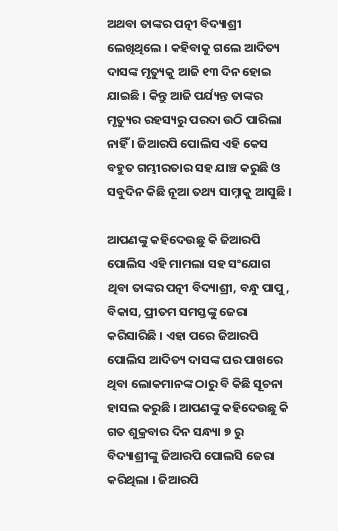ଅଥବା ତାଙ୍କର ପତ୍ନୀ ବିଦ୍ୟାଶ୍ରୀ ଲେଖିଥିଲେ । କହିବାକୁ ଗଲେ ଆଦିତ୍ୟ ଦାସଙ୍କ ମୃତ୍ୟୁକୁ ଆଜି ୧୩ ଦିନ ହୋଇ ଯାଇଛି । କିନ୍ତୁ ଆଜି ପର୍ଯ୍ୟନ୍ତ ତାଙ୍କର ମୃତ୍ୟୁର ରହସ୍ୟରୁ ପରଦା ଉଠି ପାରିଲା ନାହିଁ । ଜିଆରପି ପୋଲିସ ଏହି କେସ ବହୁତ ଗମ୍ଭୀରତାର ସହ ଯାଞ୍ଚ କରୁଛି ଓ ସବୁଦିନ କିଛି ନୂଆ ତଥ୍ୟ ସାମ୍ନାକୁ ଆସୁଛି ।

ଆପଣଙ୍କୁ କହିଦେଉଛୁ କି ଜିଆରପି ପୋଲିସ ଏହି ମାମଲା ସହ ସଂଯୋଗ ଥିବା ତାଙ୍କର ପତ୍ନୀ ବିଦ୍ୟାଶ୍ରୀ, ବନ୍ଧୁ ପାପୁ, ବିକାସ, ପ୍ରୀତମ ସମସ୍ତଙ୍କୁ ଜେରା କରିସାରିଛି । ଏହା ପରେ ଜିଆରପି ପୋଲିସ ଆଦିତ୍ୟ ଦାସଙ୍କ ଘର ପାଖରେ ଥିବା ଲୋକମାନଙ୍କ ଠାରୁ ବି କିଛି ସୂଚନା ହାସଲ କରୁଛି । ଆପଣଙ୍କୁ କହିଦେଉଛୁ କି ଗତ ଶୁକ୍ରବାର ଦିନ ସନ୍ଧ୍ୟା ୭ ରୁ ବିଦ୍ୟାଶ୍ରୀଙ୍କୁ ଜିଆରପି ପୋଲସି ଜେରା କରିଥିଲା । ଜିଆରପି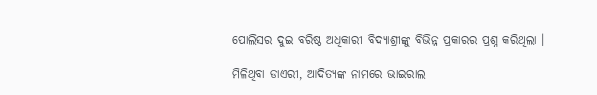ପୋଲିସର ଦୁଇ ବରିଷ୍ଠ ଅଧିକାରୀ ବିଦ୍ୟାଶ୍ରୀଙ୍କୁ ବିଭିନ୍ନ ପ୍ରକାରର ପ୍ରଶ୍ନ କରିଥିଲା ।

ମିଳିଥିବା ଡାଏରୀ, ଆଦିତ୍ୟଙ୍କ ନାମରେ ଭାଇରାଲ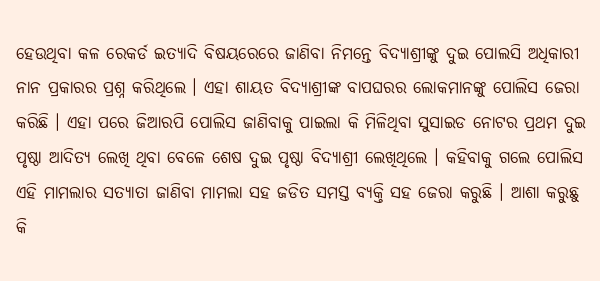ହେଉଥିବା କଳ ରେକର୍ଡ ଇତ୍ୟାଦି ବିଷୟରେରେ ଜାଣିବା ନିମନ୍ତେ ବିଦ୍ୟାଶ୍ରୀଙ୍କୁ ଦୁଇ ପୋଲସି ଅଧିକାରୀ ନାନ ପ୍ରକାରର ପ୍ରଶ୍ନ କରିଥିଲେ । ଏହା ଶାୟତ ବିଦ୍ୟାଶ୍ରୀଙ୍କ ବାପଘରର ଲୋକମାନଙ୍କୁ ପୋଲିସ ଜେରା କରିଛି । ଏହା ପରେ ଜିଆରପି ପୋଲିସ ଜାଣିବାକୁ ପାଇଲା କି ମିଳିଥିବା ସୁସାଇଡ ନୋଟର ପ୍ରଥମ ଦୁଇ ପୃଷ୍ଠା ଆଦିତ୍ୟ ଲେଖି ଥିବା ବେଳେ ଶେଷ ଦୁଇ ପୃଷ୍ଠା ବିଦ୍ୟାଶ୍ରୀ ଲେଖିଥିଲେ । କହିବାକୁ ଗଲେ ପୋଲିସ ଏହି ମାମଲାର ସତ୍ୟାତା ଜାଣିବା ମାମଲା ସହ ଜଡିତ ସମସ୍ତ ବ୍ୟକ୍ତି ସହ ଜେରା କରୁଛି । ଆଶା କରୁଛୁ କି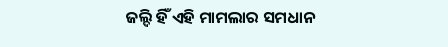ଜଲ୍ଦି ହିଁ ଏହି ମାମଲାର ସମଧାନ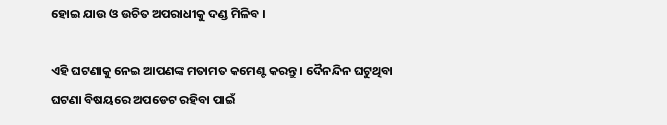ହୋଇ ଯାଉ ଓ ଉଚିତ ଅପରାଧୀକୁ ଦଣ୍ଡ ମିଳିବ ।

ଏହି ଘଟଣାକୁ ନେଇ ଆପଣଙ୍କ ମତାମତ କମେଣ୍ଟ କରନ୍ତୁ । ଦୈନନ୍ଦିନ ଘଟୁଥିବା ଘଟଣା ବିଷୟରେ ଅପଡେଟ ରହିବା ପାଇଁ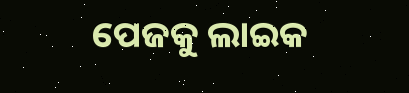ପେଜକୁ ଲାଇକ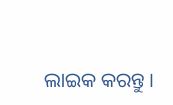ଲାଇକ କରନ୍ତୁ ।